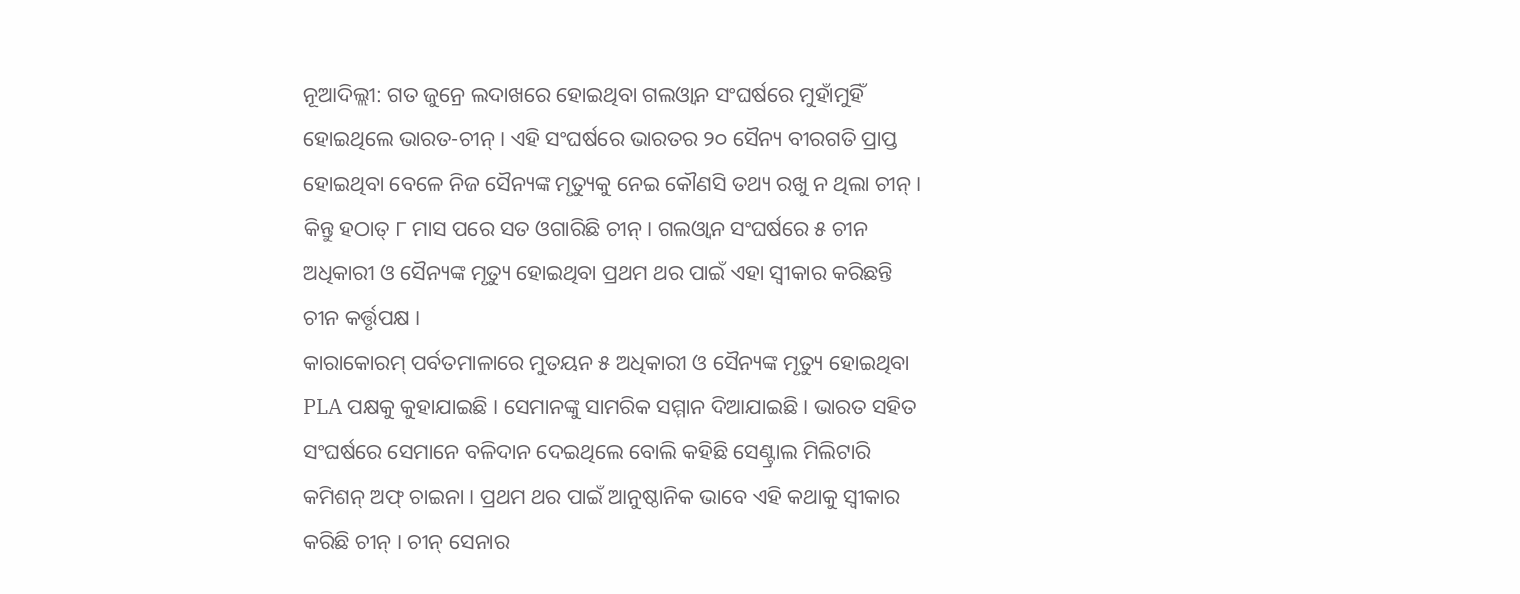ନୂଆଦିଲ୍ଲୀ: ଗତ ଜୁନ୍ରେ ଲଦାଖରେ ହୋଇଥିବା ଗଲଓ୍ୱାନ ସଂଘର୍ଷରେ ମୁହାଁମୁହିଁ ହୋଇଥିଲେ ଭାରତ-ଚୀନ୍। ଏହି ସଂଘର୍ଷରେ ଭାରତର ୨୦ ସୈନ୍ୟ ବୀରଗତି ପ୍ରାପ୍ତ ହୋଇଥିବା ବେଳେ ନିଜ ସୈନ୍ୟଙ୍କ ମୃତ୍ୟୁକୁ ନେଇ କୌଣସି ତଥ୍ୟ ରଖୁ ନ ଥିଲା ଚୀନ୍। କିନ୍ତୁ ହଠାତ୍ ୮ ମାସ ପରେ ସତ ଓଗାରିଛି ଚୀନ୍। ଗଲଓ୍ୱାନ ସଂଘର୍ଷରେ ୫ ଚୀନ ଅଧିକାରୀ ଓ ସୈନ୍ୟଙ୍କ ମୃତ୍ୟୁ ହୋଇଥିବା ପ୍ରଥମ ଥର ପାଇଁ ଏହା ସ୍ୱୀକାର କରିଛନ୍ତି ଚୀନ କର୍ତ୍ତୃପକ୍ଷ ।
କାରାକୋରମ୍ ପର୍ବତମାଳାରେ ମୁତୟନ ୫ ଅଧିକାରୀ ଓ ସୈନ୍ୟଙ୍କ ମୃତ୍ୟୁ ହୋଇଥିବା PLA ପକ୍ଷକୁ କୁହାଯାଇଛି । ସେମାନଙ୍କୁ ସାମରିକ ସମ୍ମାନ ଦିଆଯାଇଛି । ଭାରତ ସହିତ ସଂଘର୍ଷରେ ସେମାନେ ବଳିଦାନ ଦେଇଥିଲେ ବୋଲି କହିଛି ସେଣ୍ଟ୍ରାଲ ମିଲିଟାରି କମିଶନ୍ ଅଫ୍ ଚାଇନା । ପ୍ରଥମ ଥର ପାଇଁ ଆନୁଷ୍ଠାନିକ ଭାବେ ଏହି କଥାକୁ ସ୍ୱୀକାର କରିଛି ଚୀନ୍ । ଚୀନ୍ ସେନାର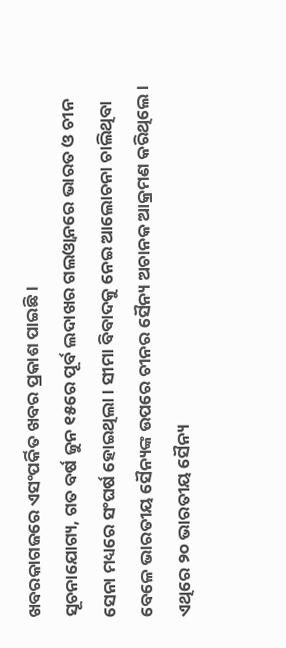ଖବରକାଗଜରେ ଏସଂପର୍କିତ ଖବର ପ୍ରକାଶ ପାଇଛି ।
ସୂଚନାଯୋଗ୍ୟ, ଗତ ବର୍ଷ ଜୁନ ୧୫ରେ ପୂର୍ବ ଲଦାଖର ଗଲଓ୍ୱାନରେ ଭାରତ ଓ ଚୀନ ସେନା ମଧ୍ୟରେ ସଂଘର୍ଷ ହୋଇଥିଲା । ସୀମା ବିବାଦକୁ ନେଇ ଆଲୋଚନା ଚାଲିଥିବା ବେଳେ ଭାରତୀୟ ସୈନ୍ୟଙ୍କ ଉପରେ ଚୀନର ସୈନ୍ୟ ଅଚାନକ ଆକ୍ରମଣ କରିଥିଲେ । ଏଥିରେ ୨୦ ଭାରତୀୟ ସୈନ୍ୟ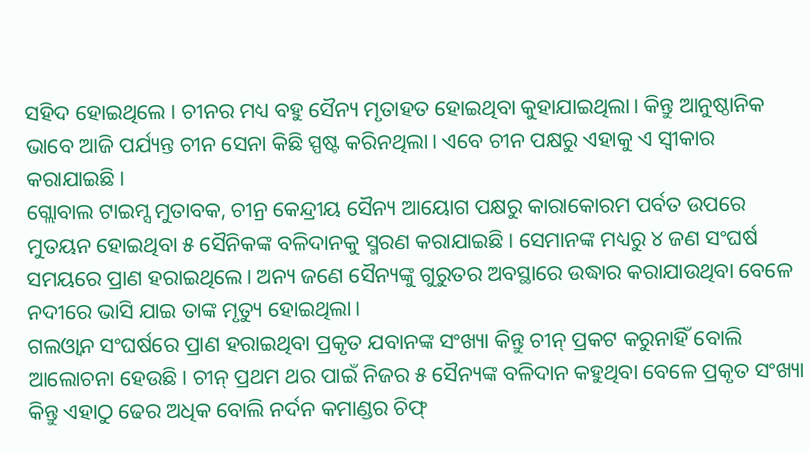ସହିଦ ହୋଇଥିଲେ । ଚୀନର ମଧ୍ୟ ବହୁ ସୈନ୍ୟ ମୃତାହତ ହୋଇଥିବା କୁହାଯାଇଥିଲା। କିନ୍ତୁ ଆନୁଷ୍ଠାନିକ ଭାବେ ଆଜି ପର୍ଯ୍ୟନ୍ତ ଚୀନ ସେନା କିଛି ସ୍ପଷ୍ଟ କରିନଥିଲା। ଏବେ ଚୀନ ପକ୍ଷରୁ ଏହାକୁ ଏ ସ୍ୱୀକାର କରାଯାଇଛି।
ଗ୍ଲୋବାଲ ଟାଇମ୍ସ ମୁତାବକ, ଚୀନ୍ର କେନ୍ଦ୍ରୀୟ ସୈନ୍ୟ ଆୟୋଗ ପକ୍ଷରୁ କାରାକୋରମ ପର୍ବତ ଉପରେ ମୁତୟନ ହୋଇଥିବା ୫ ସୈନିକଙ୍କ ବଳିଦାନକୁ ସ୍ମରଣ କରାଯାଇଛି। ସେମାନଙ୍କ ମଧ୍ୟରୁ ୪ ଜଣ ସଂଘର୍ଷ ସମୟରେ ପ୍ରାଣ ହରାଇଥିଲେ। ଅନ୍ୟ ଜଣେ ସୈନ୍ୟଙ୍କୁ ଗୁରୁତର ଅବସ୍ଥାରେ ଉଦ୍ଧାର କରାଯାଉଥିବା ବେଳେ ନଦୀରେ ଭାସି ଯାଇ ତାଙ୍କ ମୃତ୍ୟୁ ହୋଇଥିଲା।
ଗଲଓ୍ୱାନ ସଂଘର୍ଷରେ ପ୍ରାଣ ହରାଇଥିବା ପ୍ରକୃତ ଯବାନଙ୍କ ସଂଖ୍ୟା କିନ୍ତୁ ଚୀନ୍ ପ୍ରକଟ କରୁନାହିଁ ବୋଲି ଆଲୋଚନା ହେଉଛି। ଚୀନ୍ ପ୍ରଥମ ଥର ପାଇଁ ନିଜର ୫ ସୈନ୍ୟଙ୍କ ବଳିଦାନ କହୁଥିବା ବେଳେ ପ୍ରକୃତ ସଂଖ୍ୟା କିନ୍ତୁ ଏହାଠୁ ଢେର ଅଧିକ ବୋଲି ନର୍ଦନ କମାଣ୍ଡର ଚିଫ୍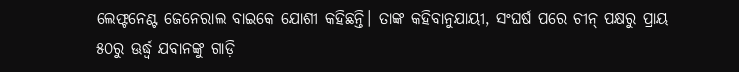ଲେଫ୍ଟନେଣ୍ଟ ଜେନେରାଲ ବାଇକେ ଯୋଶୀ କହିଛନ୍ତି। ତାଙ୍କ କହିବାନୁଯାୟୀ, ସଂଘର୍ଷ ପରେ ଚୀନ୍ ପକ୍ଷରୁ ପ୍ରାୟ ୫୦ରୁ ଊର୍ଦ୍ଧ୍ୱ ଯବାନଙ୍କୁ ଗାଡ଼ି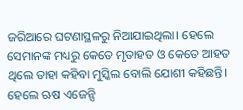ଜରିଆରେ ଘଟଣାସ୍ଥଳରୁ ନିଆଯାଇଥିଲା। ହେଲେ ସେମାନଙ୍କ ମଧ୍ୟରୁ କେତେ ମୃତାହତ ଓ କେତେ ଆହତ ଥିଲେ ତାହା କହିବା ମୁସ୍କିଲ ବୋଲି ଯୋଶୀ କହିଛନ୍ତି। ହେଲେ ଋଷ ଏଜେନ୍ସି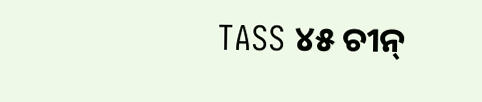TASS ୪୫ ଚୀନ୍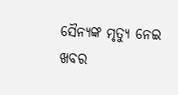ସୈନ୍ୟଙ୍କ ମୃତ୍ୟୁ ନେଇ ଖବର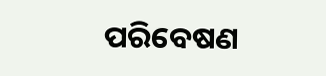ପରିବେଷଣ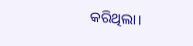କରିଥିଲା।